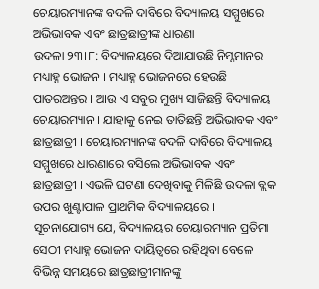ଚେୟାରମ୍ୟାନଙ୍କ ବଦଳି ଦାବିରେ ବିଦ୍ୟାଳୟ ସମ୍ମୁଖରେ ଅଭିଭାବକ ଏବଂ ଛାତ୍ରଛାତ୍ରୀଙ୍କ ଧାରଣା
ଉଦଳା ୨୩।୮: ବିଦ୍ୟାଳୟରେ ଦିଆଯାଉଛି ନିମ୍ନମାନର ମଧ୍ୟାହ୍ନ ଭୋଜନ । ମଧ୍ୟାହ୍ନ ଭୋଜନରେ ହେଉଛି ପାତରଅନ୍ତର । ଆଉ ଏ ସବୁର ମୁଖ୍ୟ ସାଜିଛନ୍ତି ବିଦ୍ୟାଳୟ ଚେୟାରମ୍ୟାନ । ଯାହାକୁ ନେଇ ତାତିଛନ୍ତି ଅଭିଭାବକ ଏବଂ ଛାତ୍ରଛାତ୍ରୀ । ଚେୟାରମ୍ୟାନଙ୍କ ବଦଳି ଦାବିରେ ବିଦ୍ୟାଳୟ ସମ୍ମୁଖରେ ଧାରଣାରେ ବସିଲେ ଅଭିଭାବକ ଏବଂ ଛାତ୍ରଛାତ୍ରୀ । ଏଭଳି ଘଟଣା ଦେଖିବାକୁ ମିଳିଛି ଉଦଳା ବ୍ଲକ ଉପର ଖୁଣ୍ଟାପାଳ ପ୍ରାଥମିକ ବିଦ୍ୟାଳୟରେ ।
ସୂଚନାଯୋଗ୍ୟ ଯେ, ବିଦ୍ୟାଳୟର ଚେୟାରମ୍ୟାନ ପ୍ରତିମା ସେଠୀ ମଧ୍ୟାହ୍ନ ଭୋଜନ ଦାୟିତ୍ୱରେ ରହିଥିବା ବେଳେ ବିଭିନ୍ନ ସମୟରେ ଛାତ୍ରଛାତ୍ରୀମାନଙ୍କୁ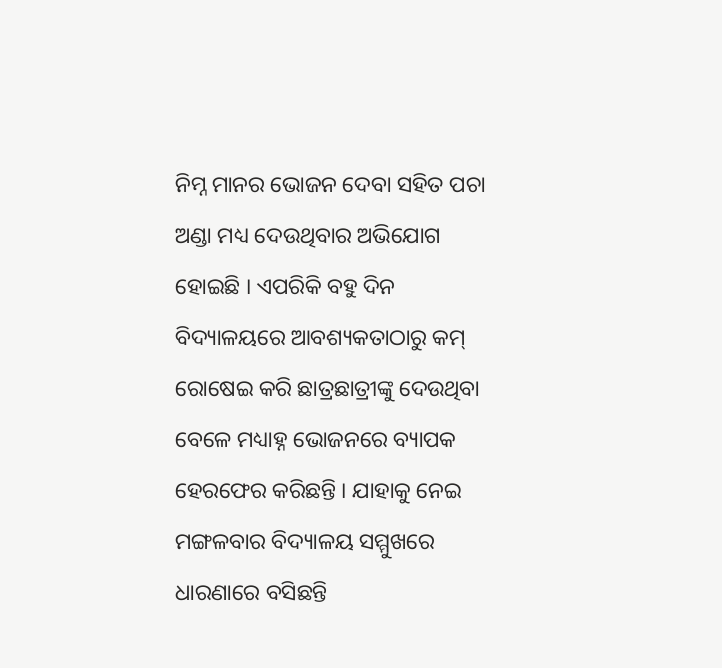ନିମ୍ନ ମାନର ଭୋଜନ ଦେବା ସହିତ ପଚା ଅଣ୍ଡା ମଧ୍ୟ ଦେଉଥିବାର ଅଭିଯୋଗ ହୋଇଛି । ଏପରିକି ବହୁ ଦିନ ବିଦ୍ୟାଳୟରେ ଆବଶ୍ୟକତାଠାରୁ କମ୍ ରୋଷେଇ କରି ଛାତ୍ରଛାତ୍ରୀଙ୍କୁ ଦେଉଥିବା ବେଳେ ମଧ୍ୟାହ୍ନ ଭୋଜନରେ ବ୍ୟାପକ ହେରଫେର କରିଛନ୍ତି । ଯାହାକୁ ନେଇ ମଙ୍ଗଳବାର ବିଦ୍ୟାଳୟ ସମ୍ମୁଖରେ ଧାରଣାରେ ବସିଛନ୍ତି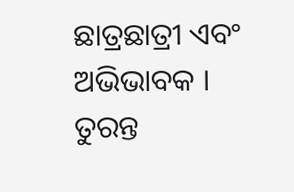ଛାତ୍ରଛାତ୍ରୀ ଏବଂ ଅଭିଭାବକ । ତୁରନ୍ତ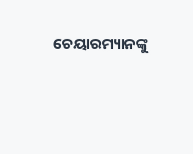ଚେୟାରମ୍ୟାନଙ୍କୁ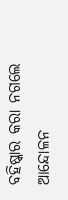ବହିଷ୍କାର କରା ନଗଲେ ଆନ୍ଦୋଳନ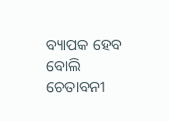ବ୍ୟାପକ ହେବ ବୋଲି ଚେତାବନୀ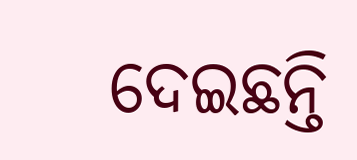ଦେଇଛନ୍ତି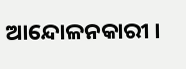ଆନ୍ଦୋଳନକାରୀ ।